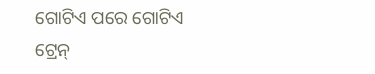ଗୋଟିଏ ପରେ ଗୋଟିଏ ଟ୍ରେନ୍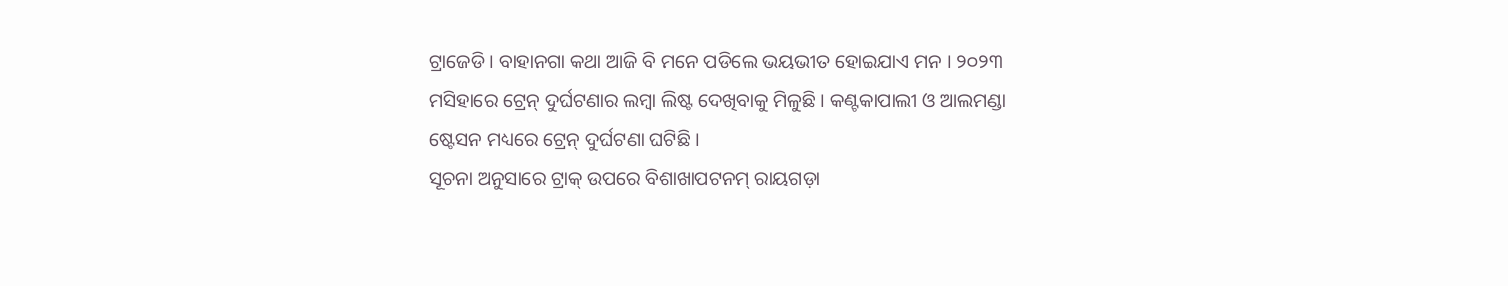ଟ୍ରାଜେଡି । ବାହାନଗା କଥା ଆଜି ବି ମନେ ପଡିଲେ ଭୟଭୀତ ହୋଇଯାଏ ମନ । ୨୦୨୩ ମସିହାରେ ଟ୍ରେନ୍ ଦୁର୍ଘଟଣାର ଲମ୍ବା ଲିଷ୍ଟ ଦେଖିବାକୁ ମିଳୁଛି । କଣ୍ଟକାପାଲୀ ଓ ଆଲମଣ୍ଡା ଷ୍ଟେସନ ମଧ୍ୟରେ ଟ୍ରେନ୍ ଦୁର୍ଘଟଣା ଘଟିଛି ।
ସୂଚନା ଅନୁସାରେ ଟ୍ରାକ୍ ଉପରେ ବିଶାଖାପଟନମ୍ ରାୟଗଡ଼ା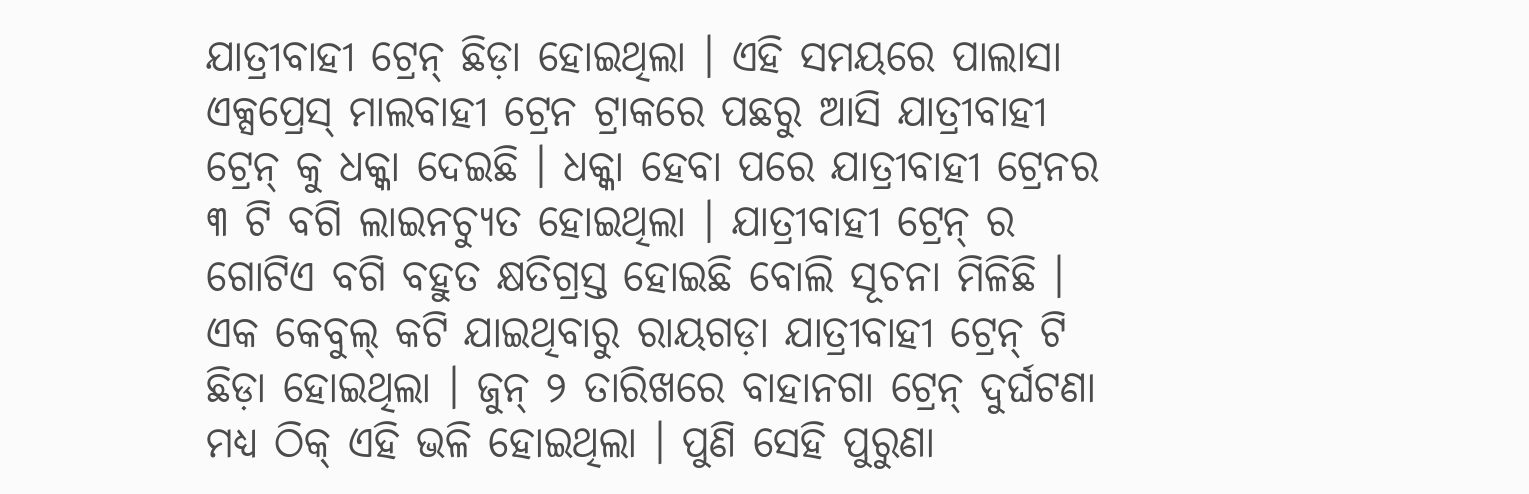ଯାତ୍ରୀବାହୀ ଟ୍ରେନ୍ ଛିଡ଼ା ହୋଇଥିଲା । ଏହି ସମୟରେ ପାଲାସା ଏକ୍ସପ୍ରେସ୍ ମାଲବାହୀ ଟ୍ରେନ ଟ୍ରାକରେ ପଛରୁ ଆସି ଯାତ୍ରୀବାହୀ ଟ୍ରେନ୍ କୁ ଧକ୍କା ଦେଇଛି । ଧକ୍କା ହେବା ପରେ ଯାତ୍ରୀବାହୀ ଟ୍ରେନର ୩ ଟି ବଗି ଲାଇନଚ୍ୟୁତ ହୋଇଥିଲା । ଯାତ୍ରୀବାହୀ ଟ୍ରେନ୍ ର ଗୋଟିଏ ବଗି ବହୁତ କ୍ଷତିଗ୍ରସ୍ତ ହୋଇଛି ବୋଲି ସୂଚନା ମିଳିଛି ।
ଏକ କେବୁଲ୍ କଟି ଯାଇଥିବାରୁ ରାୟଗଡ଼ା ଯାତ୍ରୀବାହୀ ଟ୍ରେନ୍ ଟି ଛିଡ଼ା ହୋଇଥିଲା । ଜୁନ୍ ୨ ତାରିଖରେ ବାହାନଗା ଟ୍ରେନ୍ ଦୁର୍ଘଟଣା ମଧ୍ୟ ଠିକ୍ ଏହି ଭଳି ହୋଇଥିଲା । ପୁଣି ସେହି ପୁରୁଣା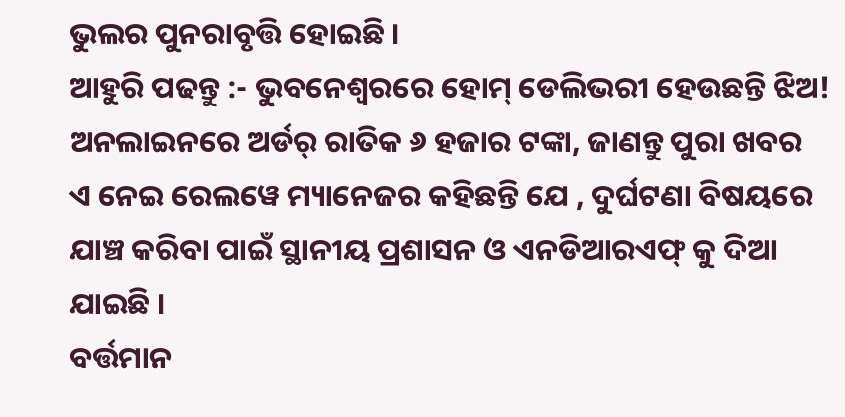ଭୁଲର ପୁନରାବୃତ୍ତି ହୋଇଛି ।
ଆହୁରି ପଢନ୍ତୁ :- ଭୁବନେଶ୍ବରରେ ହୋମ୍ ଡେଲିଭରୀ ହେଉଛନ୍ତି ଝିଅ! ଅନଲାଇନରେ ଅର୍ଡର୍ ରାତିକ ୬ ହଜାର ଟଙ୍କା, ଜାଣନ୍ତୁ ପୁରା ଖବର
ଏ ନେଇ ରେଲୱେ ମ୍ୟାନେଜର କହିଛନ୍ତି ଯେ , ଦୁର୍ଘଟଣା ବିଷୟରେ ଯାଞ୍ଚ କରିବା ପାଇଁ ସ୍ଥାନୀୟ ପ୍ରଶାସନ ଓ ଏନଡିଆରଏଫ୍ କୁ ଦିଆ ଯାଇଛି ।
ବର୍ତ୍ତମାନ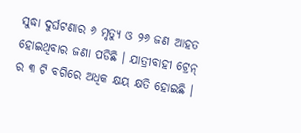ସୁଦ୍ଧା ଦୁର୍ଘଟଣାର ୬ ମୃତ୍ୟୁ ଓ ୨୬ ଜଣ ଆହତ ହୋଇଥିବାର ଜଣା ପଡିଛି । ଯାତ୍ରୀବାହୀ ଟ୍ରେନ୍ ର ୩ ଟି ବଗିରେ ଅଧିକ କ୍ଷୟ କ୍ଷତି ହୋଇଛି ।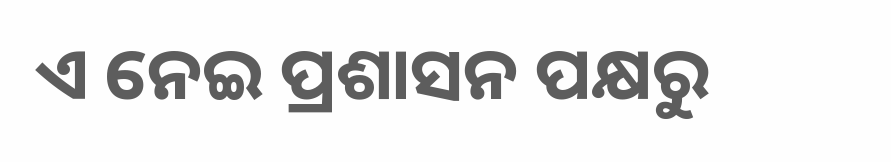ଏ ନେଇ ପ୍ରଶାସନ ପକ୍ଷରୁ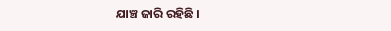ଯାଞ୍ଚ ଜାରି ରହିଛି ।